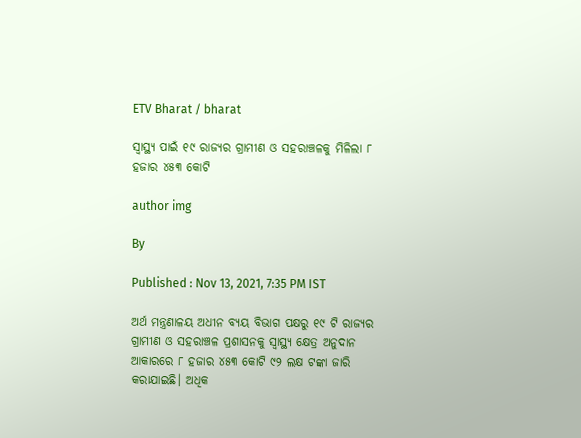ETV Bharat / bharat

ସ୍ବାସ୍ଥ୍ୟ ପାଇଁ ୧୯ ରାଜ୍ୟର ଗ୍ରାମୀଣ ଓ ସହରାଞ୍ଚଳକୁ ମିଳିଲା ୮ ହଜାର ୪୫୩ କୋଟି

author img

By

Published : Nov 13, 2021, 7:35 PM IST

ଅର୍ଥ ମନ୍ତ୍ରଣାଳୟ ଅଧୀନ ବ୍ୟୟ ବିଭାଗ ପକ୍ଷରୁ ୧୯ ଟି ରାଜ୍ୟର ଗ୍ରାମୀଣ ଓ ସହରାଞ୍ଚଳ ପ୍ରଶାସନକୁ ସ୍ବାସ୍ଥ୍ୟ କ୍ଷେତ୍ର ଅନୁଦାନ ଆକାରରେ ୮ ହଜାର ୪୫୩ କୋଟି ୯୨ ଲକ୍ଷ ଟଙ୍କା ଜାରି କରାଯାଇଛି। ଅଧିକ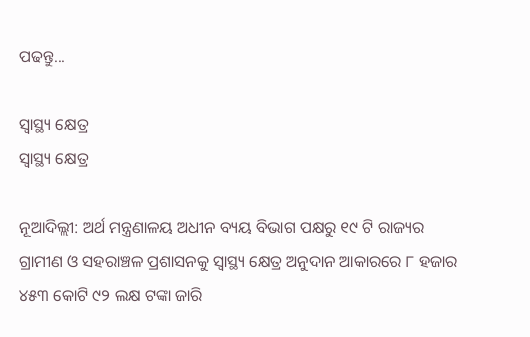ପଢନ୍ତୁ...

ସ୍ବାସ୍ଥ୍ୟ କ୍ଷେତ୍ର
ସ୍ବାସ୍ଥ୍ୟ କ୍ଷେତ୍ର

ନୂଆଦିଲ୍ଲୀ: ଅର୍ଥ ମନ୍ତ୍ରଣାଳୟ ଅଧୀନ ବ୍ୟୟ ବିଭାଗ ପକ୍ଷରୁ ୧୯ ଟି ରାଜ୍ୟର ଗ୍ରାମୀଣ ଓ ସହରାଞ୍ଚଳ ପ୍ରଶାସନକୁ ସ୍ବାସ୍ଥ୍ୟ କ୍ଷେତ୍ର ଅନୁଦାନ ଆକାରରେ ୮ ହଜାର ୪୫୩ କୋଟି ୯୨ ଲକ୍ଷ ଟଙ୍କା ଜାରି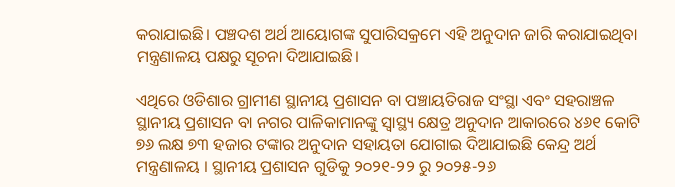କରାଯାଇଛି। ପଞ୍ଚଦଶ ଅର୍ଥ ଆୟୋଗଙ୍କ ସୁପାରିସକ୍ରମେ ଏହି ଅନୁଦାନ ଜାରି କରାଯାଇଥିବା ମନ୍ତ୍ରଣାଳୟ ପକ୍ଷରୁ ସୂଚନା ଦିଆଯାଇଛି।

ଏଥିରେ ଓଡିଶାର ଗ୍ରାମୀଣ ସ୍ଥାନୀୟ ପ୍ରଶାସନ ବା ପଞ୍ଚାୟତିରାଜ ସଂସ୍ଥା ଏବଂ ସହରାଞ୍ଚଳ ସ୍ଥାନୀୟ ପ୍ରଶାସନ ବା ନଗର ପାଳିକାମାନଙ୍କୁ ସ୍ବାସ୍ଥ୍ୟ କ୍ଷେତ୍ର ଅନୁଦାନ ଆକାରରେ ୪୬୧ କୋଟି ୭୬ ଲକ୍ଷ ୭୩ ହଜାର ଟଙ୍କାର ଅନୁଦାନ ସହାୟତା ଯୋଗାଇ ଦିଆଯାଇଛି କେନ୍ଦ୍ର ଅର୍ଥ ମନ୍ତ୍ରଣାଳୟ । ସ୍ଥାନୀୟ ପ୍ରଶାସନ ଗୁଡିକୁ ୨୦୨୧-୨୨ ରୁ ୨୦୨୫-୨୬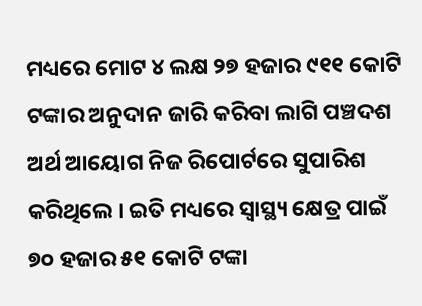ମଧ୍ୟରେ ମୋଟ ୪ ଲକ୍ଷ ୨୭ ହଜାର ୯୧୧ କୋଟି ଟଙ୍କାର ଅନୁଦାନ ଜାରି କରିବା ଲାଗି ପଞ୍ଚଦଶ ଅର୍ଥ ଆୟୋଗ ନିଜ ରିପୋର୍ଟରେ ସୁପାରିଶ କରିଥିଲେ । ଇତି ମଧ୍ୟରେ ସ୍ବାସ୍ଥ୍ୟ କ୍ଷେତ୍ର ପାଇଁ ୭୦ ହଜାର ୫୧ କୋଟି ଟଙ୍କା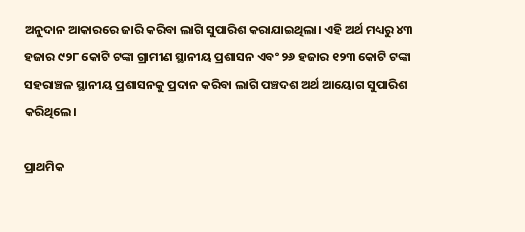ଅନୁଦାନ ଆକାରରେ ଜାରି କରିବା ଲାଗି ସୁପାରିଶ କରାଯାଇଥିଲା। ଏହି ଅର୍ଥ ମଧ୍ୟରୁ ୪୩ ହଜାର ୯୨୮ କୋଟି ଟଙ୍କା ଗ୍ରାମୀଣ ସ୍ଥାନୀୟ ପ୍ରଶାସନ ଏବଂ ୨୬ ହଜାର ୧୨୩ କୋଟି ଟଙ୍କା ସହରାଞ୍ଚଳ ସ୍ଥାନୀୟ ପ୍ରଶାସନକୁ ପ୍ରଦାନ କରିବା ଲାଗି ପଞ୍ଚଦଶ ଅର୍ଥ ଆୟୋଗ ସୁପାରିଶ କରିଥିଲେ।

ପ୍ରାଥମିକ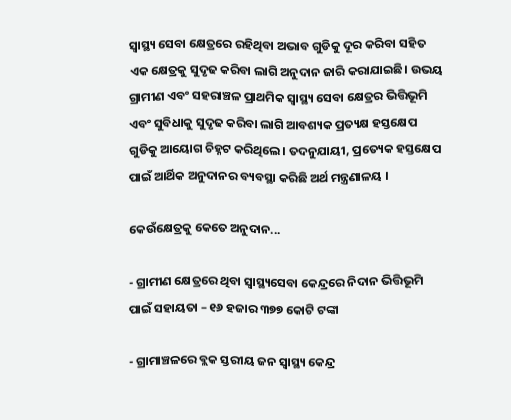ସ୍ବାସ୍ଥ୍ୟ ସେବା କ୍ଷେତ୍ରରେ ରହିଥିବା ଅଭାବ ଗୁଡିକୁ ଦୂର କରିବା ସହିତ ଏକ କ୍ଷେତ୍ରକୁ ସୁଦୃଢ କରିବା ଲାଗି ଅନୁଦାନ ଜାରି କରାଯାଇଛି। ଉଭୟ ଗ୍ରାମୀଣ ଏବଂ ସହରାଞ୍ଚଳ ପ୍ରାଥମିକ ସ୍ବାସ୍ଥ୍ୟ ସେବା କ୍ଷେତ୍ରର ଭିତ୍ତିଭୂମି ଏବଂ ସୁବିଧାକୁ ସୁଦୃଢ କରିବା ଲାଗି ଆବଶ୍ୟକ ପ୍ରତ୍ୟକ୍ଷ ହସ୍ତକ୍ଷେପ ଗୁଡିକୁ ଆୟୋଗ ଚିହ୍ନଟ କରିଥିଲେ। ତଦନୁଯାୟୀ, ପ୍ରତ୍ୟେକ ହସ୍ତକ୍ଷେପ ପାଇଁ ଆର୍ଥିକ ଅନୁଦାନର ବ୍ୟବସ୍ଥା କରିଛି ଅର୍ଥ ମନ୍ତ୍ରଣାଳୟ ।

କେଉଁକ୍ଷେତ୍ରକୁ କେତେ ଅନୁଦାନ...

- ଗ୍ରାମୀଣ କ୍ଷେତ୍ରରେ ଥିବା ସ୍ବାସ୍ଥ୍ୟସେବା କେନ୍ଦ୍ରରେ ନିଦାନ ଭିତ୍ତିଭୂମି ପାଇଁ ସହାୟତା – ୧୬ ହଜାର ୩୭୭ କୋଟି ଟଙ୍କା

- ଗ୍ରାମାଞ୍ଚଳରେ ବ୍ଲକ ସ୍ତରୀୟ ଜନ ସ୍ବାସ୍ଥ୍ୟ କେନ୍ଦ୍ର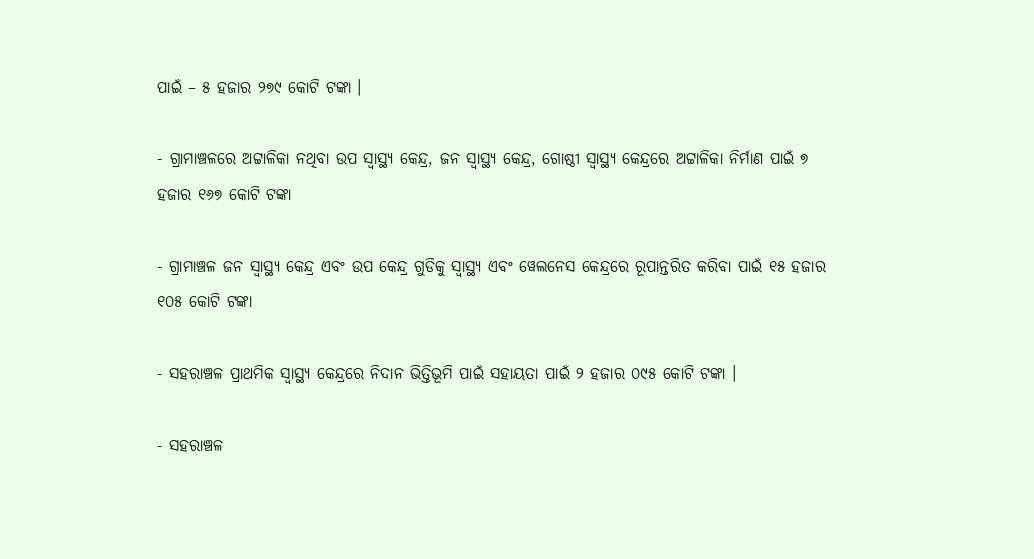ପାଇଁ – ୫ ହଜାର ୨୭୯ କୋଟି ଟଙ୍କା ।

- ଗ୍ରାମାଞ୍ଚଳରେ ଅଟ୍ଟାଳିକା ନଥିବା ଉପ ସ୍ବାସ୍ଥ୍ୟ କେନ୍ଦ୍ର, ଜନ ସ୍ବାସ୍ଥ୍ୟ କେନ୍ଦ୍ର, ଗୋଷ୍ଠୀ ସ୍ବାସ୍ଥ୍ୟ କେନ୍ଦ୍ରରେ ଅଟ୍ଟାଳିକା ନିର୍ମାଣ ପାଇଁ ୭ ହଜାର ୧୬୭ କୋଟି ଟଙ୍କା

- ଗ୍ରାମାଞ୍ଚଳ ଜନ ସ୍ବାସ୍ଥ୍ୟ କେନ୍ଦ୍ର ଏବଂ ଉପ କେନ୍ଦ୍ର ଗୁଡିକୁ ସ୍ବାସ୍ଥ୍ୟ ଏବଂ ୱେଲନେସ କେନ୍ଦ୍ରରେ ରୂପାନ୍ତରିତ କରିବା ପାଇଁ ୧୫ ହଜାର ୧୦୫ କୋଟି ଟଙ୍କା

- ସହରାଞ୍ଚଳ ପ୍ରାଥମିକ ସ୍ବାସ୍ଥ୍ୟ କେନ୍ଦ୍ରରେ ନିଦାନ ଭିତ୍ତିଭୂମି ପାଇଁ ସହାୟତା ପାଇଁ ୨ ହଜାର ୦୯୫ କୋଟି ଟଙ୍କା ।

- ସହରାଞ୍ଚଳ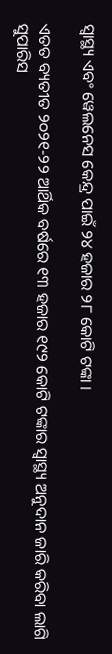ସ୍ବାସ୍ଥ୍ୟ ଏବଂ ୱେଲନେସ କେନ୍ଦ୍ର ପାଇଁ ୨୪ ହଜାର ୨୮ କୋଟି ଟଙ୍କା ।

ଏତତ ବ୍ୟତୀତ ୨୦୨୧-୨୨ ଆର୍ଥିକ ବର୍ଷରେ ୧୩ ହଜାର ୧୯୨ କୋଟି ଟଙ୍କାର ସ୍ବାସ୍ଥ୍ୟ ଅନୁଦାନ ଜାରି କରିବା ଲାଗି ସୁପାରିସ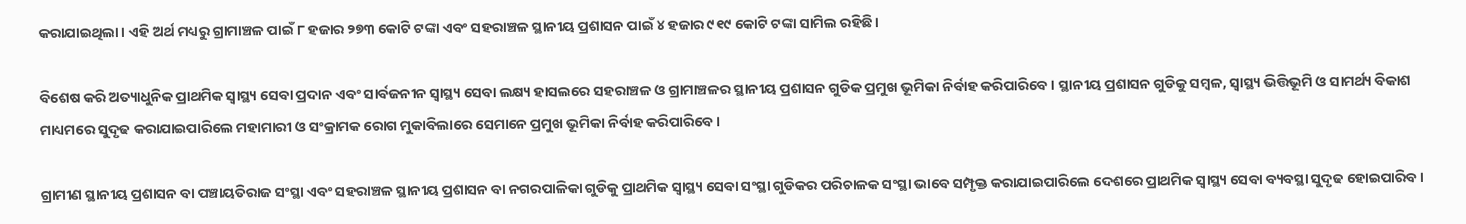କରାଯାଇଥିଲା। ଏହି ଅର୍ଥ ମଧ୍ୟରୁ ଗ୍ରାମାଞ୍ଚଳ ପାଇଁ ୮ ହଜାର ୨୭୩ କୋଟି ଟଙ୍କା ଏବଂ ସହରାଞ୍ଚଳ ସ୍ଥାନୀୟ ପ୍ରଶାସନ ପାଇଁ ୪ ହଜାର ୯୧୯ କୋଟି ଟଙ୍କା ସାମିଲ ରହିଛି।

ବିଶେଷ କରି ଅତ୍ୟାଧୁନିକ ପ୍ରାଥମିକ ସ୍ବାସ୍ଥ୍ୟ ସେବା ପ୍ରଦାନ ଏବଂ ସାର୍ବଜନୀନ ସ୍ବାସ୍ଥ୍ୟ ସେବା ଲକ୍ଷ୍ୟ ହାସଲରେ ସହରାଞ୍ଚଳ ଓ ଗ୍ରାମାଞ୍ଚଳର ସ୍ଥାନୀୟ ପ୍ରଶାସନ ଗୁଡିକ ପ୍ରମୁଖ ଭୂମିକା ନିର୍ବାହ କରିପାରିବେ। ସ୍ଥାନୀୟ ପ୍ରଶାସନ ଗୁଡିକୁ ସମ୍ବଳ, ସ୍ବାସ୍ଥ୍ୟ ଭିତ୍ତିଭୂମି ଓ ସାମର୍ଥ୍ୟ ବିକାଶ ମାଧ୍ୟମରେ ସୁଦୃଢ କରାଯାଇପାରିଲେ ମହାମାରୀ ଓ ସଂକ୍ରାମକ ରୋଗ ମୁକାବିଲାରେ ସେମାନେ ପ୍ରମୁଖ ଭୂମିକା ନିର୍ବାହ କରିପାରିବେ।

ଗ୍ରାମୀଣ ସ୍ଥାନୀୟ ପ୍ରଶାସନ ବା ପଞ୍ଚାୟତିରାଜ ସଂସ୍ଥା ଏବଂ ସହରାଞ୍ଚଳ ସ୍ଥାନୀୟ ପ୍ରଶାସନ ବା ନଗରପାଳିକା ଗୁଡିକୁ ପ୍ରାଥମିକ ସ୍ବାସ୍ଥ୍ୟ ସେବା ସଂସ୍ଥା ଗୁଡିକର ପରିଚାଳକ ସଂସ୍ଥା ଭାବେ ସମ୍ପୃକ୍ତ କରାଯାଇପାରିଲେ ଦେଶରେ ପ୍ରାଥମିକ ସ୍ବାସ୍ଥ୍ୟ ସେବା ବ୍ୟବସ୍ଥା ସୁଦୃଢ ହୋଇପାରିବ।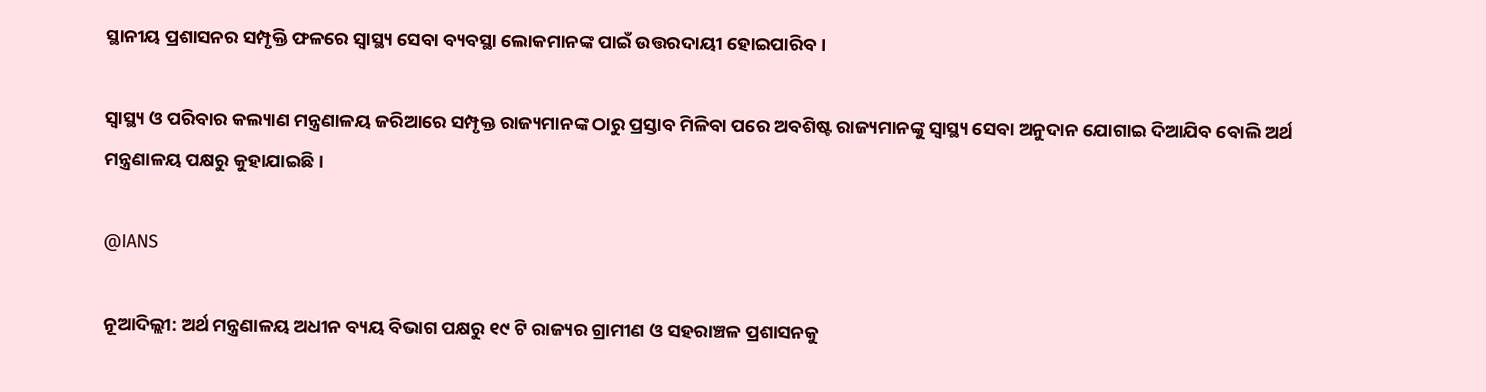ସ୍ଥାନୀୟ ପ୍ରଶାସନର ସମ୍ପୃକ୍ତି ଫଳରେ ସ୍ବାସ୍ଥ୍ୟ ସେବା ବ୍ୟବସ୍ଥା ଲୋକମାନଙ୍କ ପାଇଁ ଉତ୍ତରଦାୟୀ ହୋଇପାରିବ।

ସ୍ବାସ୍ଥ୍ୟ ଓ ପରିବାର କଲ୍ୟାଣ ମନ୍ତ୍ରଣାଳୟ ଜରିଆରେ ସମ୍ପୃକ୍ତ ରାଜ୍ୟମାନଙ୍କ ଠାରୁ ପ୍ରସ୍ତାବ ମିଳିବା ପରେ ଅବଶିଷ୍ଟ ରାଜ୍ୟମାନଙ୍କୁ ସ୍ବାସ୍ଥ୍ୟ ସେବା ଅନୁଦାନ ଯୋଗାଇ ଦିଆଯିବ ବୋଲି ଅର୍ଥ ମନ୍ତ୍ରଣାଳୟ ପକ୍ଷରୁ କୁହାଯାଇଛି ।

@IANS

ନୂଆଦିଲ୍ଲୀ: ଅର୍ଥ ମନ୍ତ୍ରଣାଳୟ ଅଧୀନ ବ୍ୟୟ ବିଭାଗ ପକ୍ଷରୁ ୧୯ ଟି ରାଜ୍ୟର ଗ୍ରାମୀଣ ଓ ସହରାଞ୍ଚଳ ପ୍ରଶାସନକୁ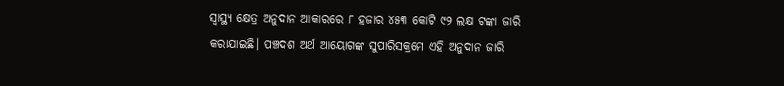ସ୍ବାସ୍ଥ୍ୟ କ୍ଷେତ୍ର ଅନୁଦାନ ଆକାରରେ ୮ ହଜାର ୪୫୩ କୋଟି ୯୨ ଲକ୍ଷ ଟଙ୍କା ଜାରି କରାଯାଇଛି। ପଞ୍ଚଦଶ ଅର୍ଥ ଆୟୋଗଙ୍କ ସୁପାରିସକ୍ରମେ ଏହି ଅନୁଦାନ ଜାରି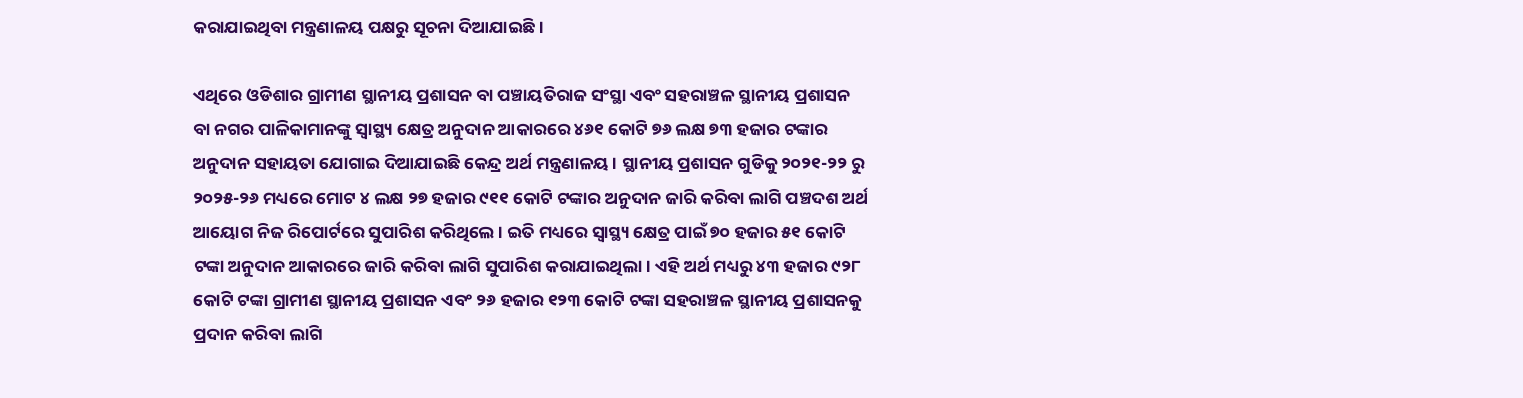କରାଯାଇଥିବା ମନ୍ତ୍ରଣାଳୟ ପକ୍ଷରୁ ସୂଚନା ଦିଆଯାଇଛି।

ଏଥିରେ ଓଡିଶାର ଗ୍ରାମୀଣ ସ୍ଥାନୀୟ ପ୍ରଶାସନ ବା ପଞ୍ଚାୟତିରାଜ ସଂସ୍ଥା ଏବଂ ସହରାଞ୍ଚଳ ସ୍ଥାନୀୟ ପ୍ରଶାସନ ବା ନଗର ପାଳିକାମାନଙ୍କୁ ସ୍ବାସ୍ଥ୍ୟ କ୍ଷେତ୍ର ଅନୁଦାନ ଆକାରରେ ୪୬୧ କୋଟି ୭୬ ଲକ୍ଷ ୭୩ ହଜାର ଟଙ୍କାର ଅନୁଦାନ ସହାୟତା ଯୋଗାଇ ଦିଆଯାଇଛି କେନ୍ଦ୍ର ଅର୍ଥ ମନ୍ତ୍ରଣାଳୟ । ସ୍ଥାନୀୟ ପ୍ରଶାସନ ଗୁଡିକୁ ୨୦୨୧-୨୨ ରୁ ୨୦୨୫-୨୬ ମଧ୍ୟରେ ମୋଟ ୪ ଲକ୍ଷ ୨୭ ହଜାର ୯୧୧ କୋଟି ଟଙ୍କାର ଅନୁଦାନ ଜାରି କରିବା ଲାଗି ପଞ୍ଚଦଶ ଅର୍ଥ ଆୟୋଗ ନିଜ ରିପୋର୍ଟରେ ସୁପାରିଶ କରିଥିଲେ । ଇତି ମଧ୍ୟରେ ସ୍ବାସ୍ଥ୍ୟ କ୍ଷେତ୍ର ପାଇଁ ୭୦ ହଜାର ୫୧ କୋଟି ଟଙ୍କା ଅନୁଦାନ ଆକାରରେ ଜାରି କରିବା ଲାଗି ସୁପାରିଶ କରାଯାଇଥିଲା। ଏହି ଅର୍ଥ ମଧ୍ୟରୁ ୪୩ ହଜାର ୯୨୮ କୋଟି ଟଙ୍କା ଗ୍ରାମୀଣ ସ୍ଥାନୀୟ ପ୍ରଶାସନ ଏବଂ ୨୬ ହଜାର ୧୨୩ କୋଟି ଟଙ୍କା ସହରାଞ୍ଚଳ ସ୍ଥାନୀୟ ପ୍ରଶାସନକୁ ପ୍ରଦାନ କରିବା ଲାଗି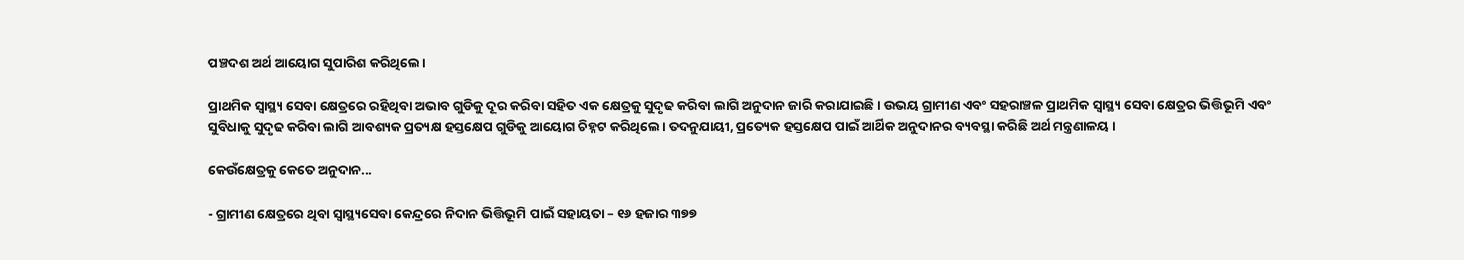ପଞ୍ଚଦଶ ଅର୍ଥ ଆୟୋଗ ସୁପାରିଶ କରିଥିଲେ।

ପ୍ରାଥମିକ ସ୍ବାସ୍ଥ୍ୟ ସେବା କ୍ଷେତ୍ରରେ ରହିଥିବା ଅଭାବ ଗୁଡିକୁ ଦୂର କରିବା ସହିତ ଏକ କ୍ଷେତ୍ରକୁ ସୁଦୃଢ କରିବା ଲାଗି ଅନୁଦାନ ଜାରି କରାଯାଇଛି। ଉଭୟ ଗ୍ରାମୀଣ ଏବଂ ସହରାଞ୍ଚଳ ପ୍ରାଥମିକ ସ୍ବାସ୍ଥ୍ୟ ସେବା କ୍ଷେତ୍ରର ଭିତ୍ତିଭୂମି ଏବଂ ସୁବିଧାକୁ ସୁଦୃଢ କରିବା ଲାଗି ଆବଶ୍ୟକ ପ୍ରତ୍ୟକ୍ଷ ହସ୍ତକ୍ଷେପ ଗୁଡିକୁ ଆୟୋଗ ଚିହ୍ନଟ କରିଥିଲେ। ତଦନୁଯାୟୀ, ପ୍ରତ୍ୟେକ ହସ୍ତକ୍ଷେପ ପାଇଁ ଆର୍ଥିକ ଅନୁଦାନର ବ୍ୟବସ୍ଥା କରିଛି ଅର୍ଥ ମନ୍ତ୍ରଣାଳୟ ।

କେଉଁକ୍ଷେତ୍ରକୁ କେତେ ଅନୁଦାନ...

- ଗ୍ରାମୀଣ କ୍ଷେତ୍ରରେ ଥିବା ସ୍ବାସ୍ଥ୍ୟସେବା କେନ୍ଦ୍ରରେ ନିଦାନ ଭିତ୍ତିଭୂମି ପାଇଁ ସହାୟତା – ୧୬ ହଜାର ୩୭୭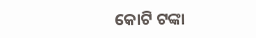କୋଟି ଟଙ୍କା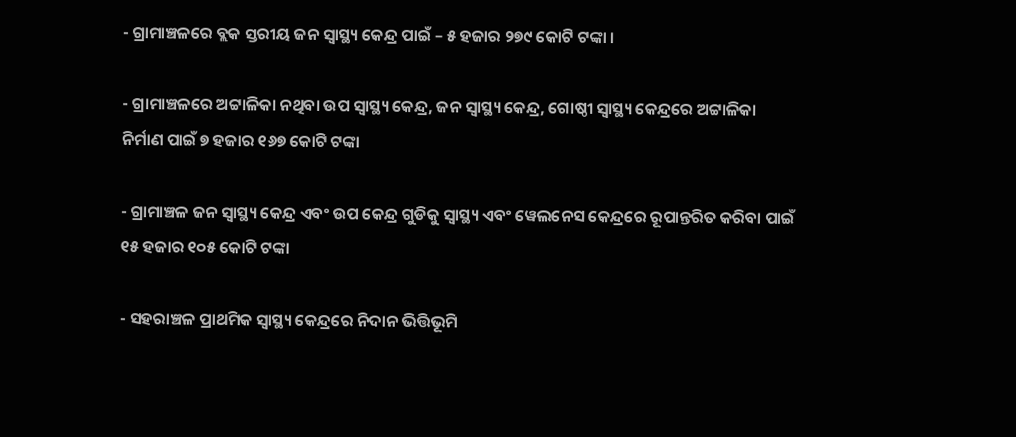- ଗ୍ରାମାଞ୍ଚଳରେ ବ୍ଲକ ସ୍ତରୀୟ ଜନ ସ୍ବାସ୍ଥ୍ୟ କେନ୍ଦ୍ର ପାଇଁ – ୫ ହଜାର ୨୭୯ କୋଟି ଟଙ୍କା ।

- ଗ୍ରାମାଞ୍ଚଳରେ ଅଟ୍ଟାଳିକା ନଥିବା ଉପ ସ୍ବାସ୍ଥ୍ୟ କେନ୍ଦ୍ର, ଜନ ସ୍ବାସ୍ଥ୍ୟ କେନ୍ଦ୍ର, ଗୋଷ୍ଠୀ ସ୍ବାସ୍ଥ୍ୟ କେନ୍ଦ୍ରରେ ଅଟ୍ଟାଳିକା ନିର୍ମାଣ ପାଇଁ ୭ ହଜାର ୧୬୭ କୋଟି ଟଙ୍କା

- ଗ୍ରାମାଞ୍ଚଳ ଜନ ସ୍ବାସ୍ଥ୍ୟ କେନ୍ଦ୍ର ଏବଂ ଉପ କେନ୍ଦ୍ର ଗୁଡିକୁ ସ୍ବାସ୍ଥ୍ୟ ଏବଂ ୱେଲନେସ କେନ୍ଦ୍ରରେ ରୂପାନ୍ତରିତ କରିବା ପାଇଁ ୧୫ ହଜାର ୧୦୫ କୋଟି ଟଙ୍କା

- ସହରାଞ୍ଚଳ ପ୍ରାଥମିକ ସ୍ବାସ୍ଥ୍ୟ କେନ୍ଦ୍ରରେ ନିଦାନ ଭିତ୍ତିଭୂମି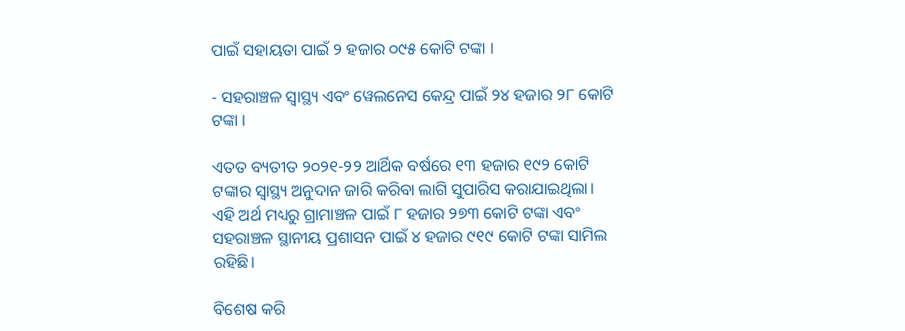ପାଇଁ ସହାୟତା ପାଇଁ ୨ ହଜାର ୦୯୫ କୋଟି ଟଙ୍କା ।

- ସହରାଞ୍ଚଳ ସ୍ବାସ୍ଥ୍ୟ ଏବଂ ୱେଲନେସ କେନ୍ଦ୍ର ପାଇଁ ୨୪ ହଜାର ୨୮ କୋଟି ଟଙ୍କା ।

ଏତତ ବ୍ୟତୀତ ୨୦୨୧-୨୨ ଆର୍ଥିକ ବର୍ଷରେ ୧୩ ହଜାର ୧୯୨ କୋଟି ଟଙ୍କାର ସ୍ବାସ୍ଥ୍ୟ ଅନୁଦାନ ଜାରି କରିବା ଲାଗି ସୁପାରିସ କରାଯାଇଥିଲା। ଏହି ଅର୍ଥ ମଧ୍ୟରୁ ଗ୍ରାମାଞ୍ଚଳ ପାଇଁ ୮ ହଜାର ୨୭୩ କୋଟି ଟଙ୍କା ଏବଂ ସହରାଞ୍ଚଳ ସ୍ଥାନୀୟ ପ୍ରଶାସନ ପାଇଁ ୪ ହଜାର ୯୧୯ କୋଟି ଟଙ୍କା ସାମିଲ ରହିଛି।

ବିଶେଷ କରି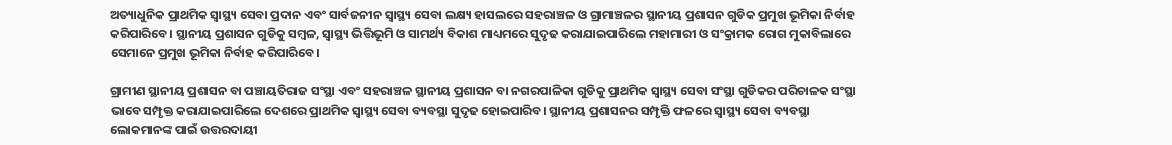ଅତ୍ୟାଧୁନିକ ପ୍ରାଥମିକ ସ୍ବାସ୍ଥ୍ୟ ସେବା ପ୍ରଦାନ ଏବଂ ସାର୍ବଜନୀନ ସ୍ବାସ୍ଥ୍ୟ ସେବା ଲକ୍ଷ୍ୟ ହାସଲରେ ସହରାଞ୍ଚଳ ଓ ଗ୍ରାମାଞ୍ଚଳର ସ୍ଥାନୀୟ ପ୍ରଶାସନ ଗୁଡିକ ପ୍ରମୁଖ ଭୂମିକା ନିର୍ବାହ କରିପାରିବେ। ସ୍ଥାନୀୟ ପ୍ରଶାସନ ଗୁଡିକୁ ସମ୍ବଳ, ସ୍ବାସ୍ଥ୍ୟ ଭିତ୍ତିଭୂମି ଓ ସାମର୍ଥ୍ୟ ବିକାଶ ମାଧ୍ୟମରେ ସୁଦୃଢ କରାଯାଇପାରିଲେ ମହାମାରୀ ଓ ସଂକ୍ରାମକ ରୋଗ ମୁକାବିଲାରେ ସେମାନେ ପ୍ରମୁଖ ଭୂମିକା ନିର୍ବାହ କରିପାରିବେ।

ଗ୍ରାମୀଣ ସ୍ଥାନୀୟ ପ୍ରଶାସନ ବା ପଞ୍ଚାୟତିରାଜ ସଂସ୍ଥା ଏବଂ ସହରାଞ୍ଚଳ ସ୍ଥାନୀୟ ପ୍ରଶାସନ ବା ନଗରପାଳିକା ଗୁଡିକୁ ପ୍ରାଥମିକ ସ୍ବାସ୍ଥ୍ୟ ସେବା ସଂସ୍ଥା ଗୁଡିକର ପରିଚାଳକ ସଂସ୍ଥା ଭାବେ ସମ୍ପୃକ୍ତ କରାଯାଇପାରିଲେ ଦେଶରେ ପ୍ରାଥମିକ ସ୍ବାସ୍ଥ୍ୟ ସେବା ବ୍ୟବସ୍ଥା ସୁଦୃଢ ହୋଇପାରିବ। ସ୍ଥାନୀୟ ପ୍ରଶାସନର ସମ୍ପୃକ୍ତି ଫଳରେ ସ୍ବାସ୍ଥ୍ୟ ସେବା ବ୍ୟବସ୍ଥା ଲୋକମାନଙ୍କ ପାଇଁ ଉତ୍ତରଦାୟୀ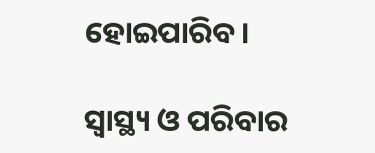ହୋଇପାରିବ।

ସ୍ବାସ୍ଥ୍ୟ ଓ ପରିବାର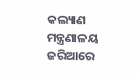କଲ୍ୟାଣ ମନ୍ତ୍ରଣାଳୟ ଜରିଆରେ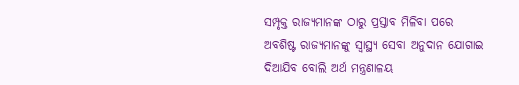ସମ୍ପୃକ୍ତ ରାଜ୍ୟମାନଙ୍କ ଠାରୁ ପ୍ରସ୍ତାବ ମିଳିବା ପରେ ଅବଶିଷ୍ଟ ରାଜ୍ୟମାନଙ୍କୁ ସ୍ବାସ୍ଥ୍ୟ ସେବା ଅନୁଦାନ ଯୋଗାଇ ଦିଆଯିବ ବୋଲି ଅର୍ଥ ମନ୍ତ୍ରଣାଳୟ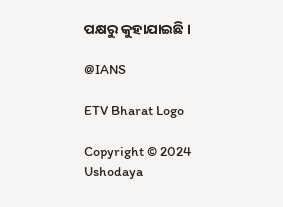ପକ୍ଷରୁ କୁହାଯାଇଛି ।

@IANS

ETV Bharat Logo

Copyright © 2024 Ushodaya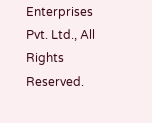Enterprises Pvt. Ltd., All Rights Reserved.